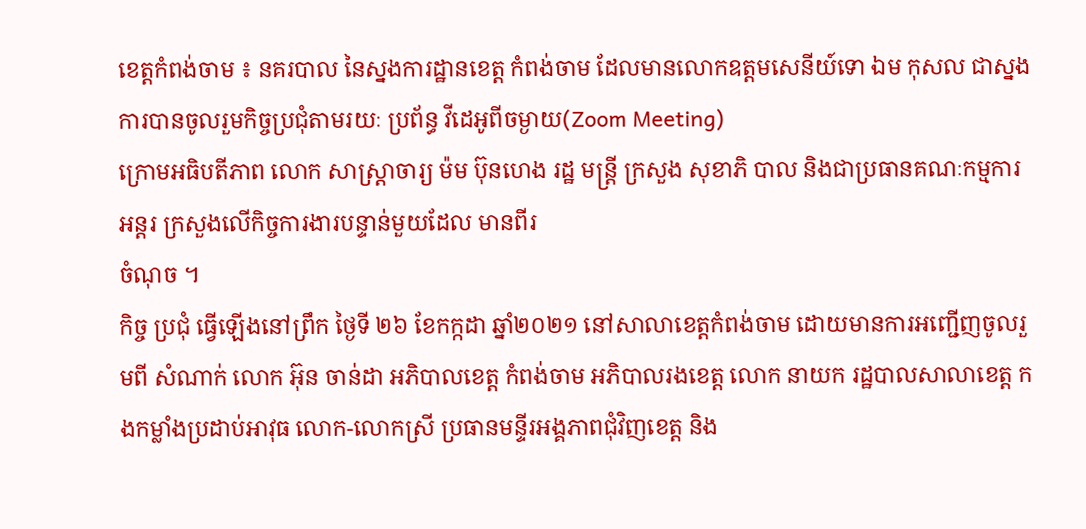ខេត្តកំពង់ចាម ៖ នគរបាល នៃស្នងការដ្ឋានខេត្ត កំពង់ចាម ដែលមានលោកឧត្តមសេនីយ៍ទោ ឯម កុសល ជាស្នងការបានចូលរួមកិច្ចប្រជុំតាមរយៈ ប្រព័ន្ធ វីដេអូពីចម្ងាយ(Zoom Meeting)
ក្រោមអធិបតីភាព លោក សាស្ត្រាចារ្យ ម៉ម ប៊ុនហេង រដ្ឋ មន្ត្រី ក្រសួង សុខាភិ បាល និងជាប្រធានគណៈកម្មការអន្តរ ក្រសួងលេីកិច្ចការងារបន្ទាន់មួយដែល មានពីរ
ចំណុច ។
កិច្ច ប្រជុំ ធ្វេីឡេីងនៅព្រឹក ថ្ងៃទី ២៦ ខែកក្កដា ឆ្នាំ២០២១ នៅសាលាខេត្តកំពង់ចាម ដោយមានការអញ្ជេីញចូលរួមពី សំណាក់ លោក អ៊ុន ចាន់ដា អភិបាលខេត្ត កំពង់ចាម អភិបាលរងខេត្ត លោក នាយក រដ្ឋបាលសាលាខេត្ត កងកម្លាំងប្រដាប់អាវុធ លោក-លោកស្រី ប្រធានមន្ទីរអង្គភាពជុំវិញខេត្ត និង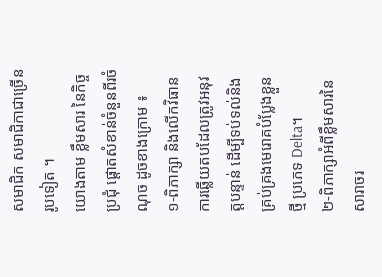សមាជិក សមាជិកាជាច្រេីនរូបទៀត ។
យោងតាម ខ្លឹមសារ នៃកិច្ច ប្រជុំ ផ្តោតសំខាន់ចំនួនពីរចំណុច ដូចខាងក្រោម ៖
១-ពិភាក្សា និងលើកវិធានការឆ្លើយតបដែលត្រូវអនុវត្តបន្ទាន់ ដើម្បីទប់ទល់និងគ្រប់គ្រងមេរោគបំប្លែងខ្លួនថ្មី ប្រភេទ Delta។
២-ពិភាក្សាអំពីខ្លឹមសារនៃសារាចរ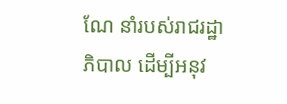ណែ នាំរបស់រាជរដ្ឋាភិបាល ដើម្បីអនុវ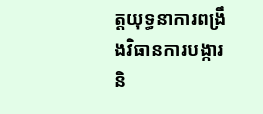ត្តយុទ្ធនាការពង្រឹងវិធានការបង្ការ និ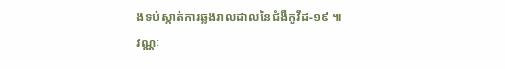ងទប់ស្កាត់ការឆ្លងរាលដាលនៃជំងឺកូវីដ-១៩ ៕
វណ្ណៈ